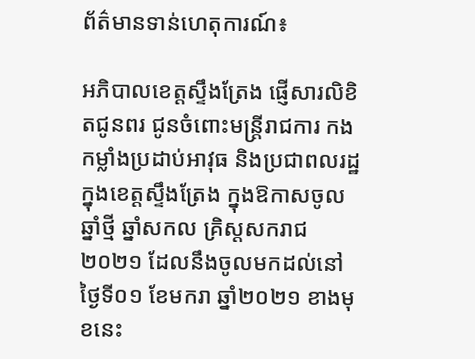ព័ត៌មានទាន់ហេតុការណ៍៖

អភិបាលខេត្តស្ទឹងត្រែង ផ្ញើសារលិខិតជូនពរ ជូនចំពោះមន្ត្រីរាជការ កងកម្លាំងប្រដាប់អាវុធ និងប្រជាពលរដ្ឋក្នុងខេត្តស្ទឹងត្រែង ក្នុងឱកាសចូលឆ្នាំថ្មី ឆ្នាំសកល គ្រិស្តសករាជ ២០២១ ដែលនឹងចូលមកដល់នៅថ្ងៃទី០១ ខែមករា ឆ្នាំ២០២១ ខាងមុខនេះ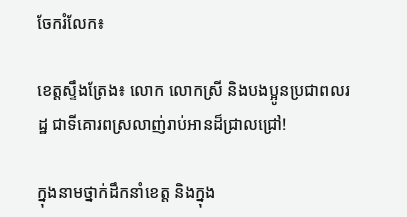ចែករំលែក៖

ខេត្តស្ទឹងត្រែង៖ លោក លោកស្រី និងបងប្អូនប្រជាពលរដ្ឋ ជាទីគោរពស្រលាញ់រាប់អានដ៏ជ្រាលជ្រៅ!

ក្នុងនាមថ្នាក់ដឹកនាំខេត្ត និងក្នុង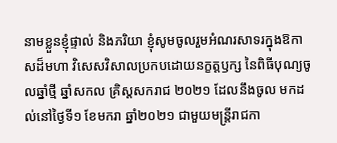នាមខ្លួនខ្ញុំផ្ទាល់ និងភរិយា ខ្ញុំសូមចូលរួមអំណរសាទរក្នុងឱកាសដ៏មហា វិសេសវិសាលប្រកបដោយនក្ខត្តឫក្ស នៃពិធីបុណ្យចូលឆ្នាំថ្មី ឆ្នាំសកល គ្រិស្តសករាជ ២០២១ ដែលនឹងចូល មកដល់នៅថ្ងៃទី១ ខែមករា ឆ្នាំ២០២១ ជាមួយមន្ត្រីរាជកា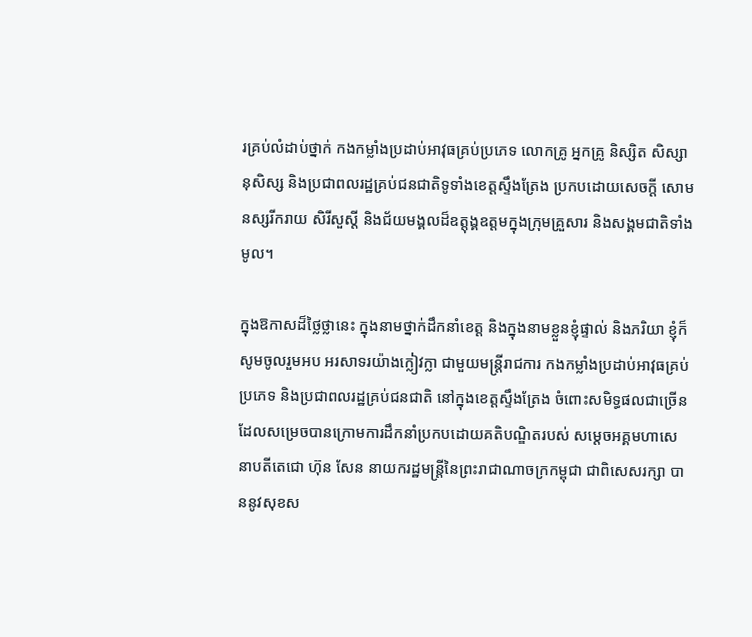រគ្រប់លំដាប់ថ្នាក់ កងកម្លាំងប្រដាប់អាវុធគ្រប់ប្រភេទ លោកគ្រូ អ្នកគ្រូ និស្សិត សិស្សានុសិស្ស និងប្រជាពលរដ្ឋគ្រប់ជនជាតិទូទាំងខេត្តស្ទឹងត្រែង ប្រកបដោយសេចក្តី សោមនស្សរីករាយ សិរីសួស្តី និងជ័យមង្គលដ៏ឧត្តុង្គឧត្តមក្នុងក្រុមគ្រួសារ និងសង្គមជាតិទាំងមូល។

ក្នុងឱកាសដ៏ថ្លៃថ្លានេះ ក្នុងនាមថ្នាក់ដឹកនាំខេត្ត និងក្នុងនាមខ្លួនខ្ញុំផ្ទាល់ និងភរិយា ខ្ញុំក៏សូមចូលរួមអប អរសាទរយ៉ាងក្លៀវក្លា ជាមួយមន្ត្រីរាជការ កងកម្លាំងប្រដាប់អាវុធគ្រប់ប្រភេទ និងប្រជាពលរដ្ឋគ្រប់ជនជាតិ នៅក្នុងខេត្តស្ទឹងត្រែង ចំពោះសមិទ្ធផលជាច្រើន ដែលសម្រេចបានក្រោមការដឹកនាំប្រកបដោយគតិបណ្ឌិតរបស់ សម្តេចអគ្គមហាសេនាបតីតេជោ ហ៊ុន សែន នាយករដ្ឋមន្ត្រីនៃព្រះរាជាណាចក្រកម្ពុជា ជាពិសេសរក្សា បាននូវសុខស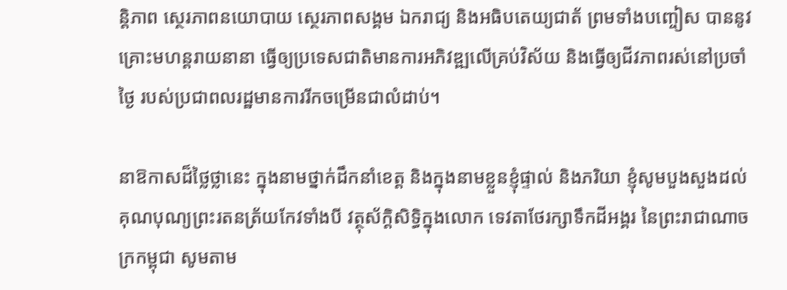ន្តិភាព ស្ថេរភាពនយោបាយ ស្ថេរភាពសង្គម ឯករាជ្យ និងអធិបតេយ្យជាត័ ព្រមទាំងបញ្ចៀស បាននូវគ្រោះមហន្តរាយនានា ធ្វើឲ្យប្រទេសជាតិមានការអភិវឌ្ឍលើគ្រប់វិស័យ និងធ្វើឲ្យជីវភាពរស់នៅប្រចាំថ្ងៃ របស់ប្រជាពលរដ្ឋមានការរីកចម្រើនជាលំដាប់។

នាឱកាសដ៏ថ្លៃថ្លានេះ ក្នុងនាមថ្នាក់ដឹកនាំខេត្ត និងក្នុងនាមខ្លួនខ្ញុំផ្ទាល់ និងភរិយា ខ្ញុំសូមបួងសួងដល់ គុណបុណ្យព្រះរតនត្រ័យកែវទាំងបី វត្ថុស័ក្តិសិទ្ធិក្នុងលោក ទេវតាថែរក្សាទឹកដីអង្គរ នៃព្រះរាជាណាចក្រកម្ពុជា សូមតាម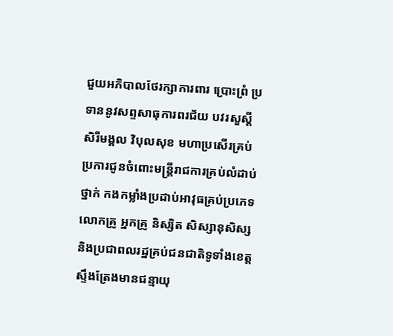ជួយអភិបាលថែរក្សាការពារ ប្រោះព្រំ ប្រទាននូវសព្ទសាធុការពរជ័យ បវរសួស្តី សិរីមង្គល វិបុលសុខ មហាប្រសើរគ្រប់ប្រការជូនចំពោះមន្ត្រីរាជការគ្រប់លំដាប់ថ្នាក់ កងកម្លាំងប្រដាប់អាវុធគ្រប់ប្រភេទ លោកគ្រូ អ្នកគ្រូ និស្សិត សិស្សានុសិស្ស និងប្រជាពលរដ្ឋគ្រប់ជនជាតិទូទាំងខេត្តស្ទឹងត្រែងមានជន្មាយុ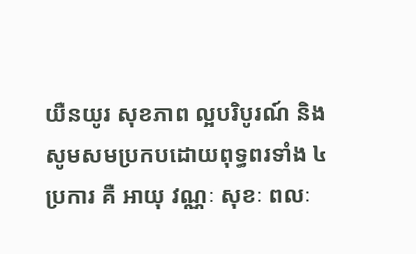យឺនយូរ សុខភាព ល្អបរិបូរណ៍ និងសូមសមប្រកបដោយពុទ្ធពរទាំង ៤ប្រការ គឺ អាយុ វណ្ណៈ សុខៈ ពលៈ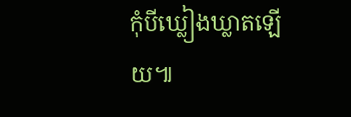កុំបីឃ្លៀងឃ្លាតឡើយ៕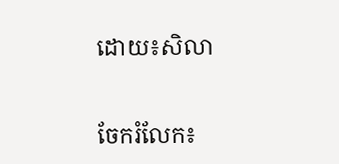ដោយ៖សិលា


ចែករំលែក៖